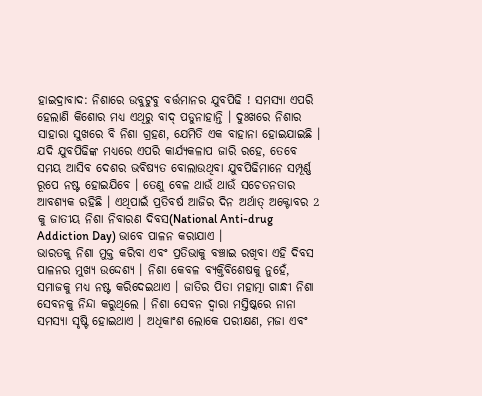ହାଇଦ୍ରାବାଦ: ନିଶାରେ ଉବୁଟୁବୁ ବର୍ତ୍ତମାନର ଯୁବପିଢି ! ସମସ୍ୟା ଏପରି ହେଲାଣି କିଶୋର ମଧ୍ୟ ଏଥିରୁ ବାଦ୍ ପଡୁନାହାନ୍ତି । ଦୁଃଖରେ ନିଶାର ସାହାରା ସୁଖରେ ବି ନିଶା ଗ୍ରହଣ, ଯେମିତି ଏକ ବାହାନା ହୋଇଯାଇଛି । ଯଦି ଯୁବପିଢିଙ୍କ ମଧ୍ୟରେ ଏପରି କାର୍ଯ୍ୟକଳାପ ଜାରି ରହେ, ତେବେ ସମୟ ଆସିବ ଦେଶର ଭବିଷ୍ୟତ ବୋଲାଉଥିବା ଯୁବପିଢିମାନେ ସମ୍ପୂର୍ଣ୍ଣ ରୂପେ ନଷ୍ଟ ହୋଇଯିବେ । ତେଣୁ ବେଳ ଥାଉଁ ଥାଉଁ ସଚେତନତାର ଆବଶ୍ୟକ ରହିଛି । ଏଥିପାଇଁ ପ୍ରତିବର୍ଷ ଆଜିର ଦିନ ଅର୍ଥାତ୍ ଅକ୍ଟୋବର 2 କୁ ଜାତୀୟ ନିଶା ନିବାରଣ ଦିବସ(National Anti-drug Addiction Day) ଭାବେ ପାଳନ କରାଯାଏ ।
ଭାରତକୁ ନିଶା ମୁକ୍ତ କରିବା ଏବଂ ପ୍ରତିଭାକୁ ବଞ୍ଚାଇ ରଖିବା ଏହି ଦିବସ ପାଳନର ମୁଖ୍ୟ ଉଦ୍ଦେଶ୍ୟ । ନିଶା କେବଳ ବ୍ୟକ୍ତିବିଶେଷକୁ ନୁହେଁ, ସମାଜକୁ ମଧ୍ୟ ନଷ୍ଟ କରିଦେଇଥାଏ । ଜାତିର ପିତା ମହାତ୍ମା ଗାନ୍ଧୀ ନିଶା ସେବନକୁ ନିନ୍ଦା କରୁଥିଲେ । ନିଶା ସେବନ ଦ୍ୱାରା ମସ୍ତିଷ୍କରେ ନାନା ସମସ୍ୟା ସୃଷ୍ଟି ହୋଇଥାଏ । ଅଧିକାଂଶ ଲୋକେ ପରୀକ୍ଷଣ, ମଜା ଏବଂ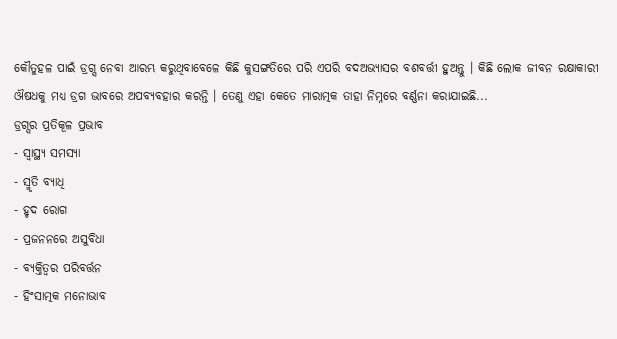କୌତୁହଳ ପାଇଁ ଡ୍ରଗ୍ସ ନେବା ଆରମ୍ଭ କରୁଥିବାବେଳେ କିଛି କୁସଙ୍ଗତିରେ ପରି ଏପରି ବଦଅଭ୍ୟାସର ବଶବର୍ତ୍ତୀ ହୁଅନ୍ତୁ । କିଛି ଲୋକ ଜୀବନ ରକ୍ଷାକାରୀ ଔଷଧକୁ ମଧ୍ୟ ଡ୍ରଗ ଭାବରେ ଅପବ୍ୟବହାର କରନ୍ତି । ତେଣୁ ଏହା କେତେ ମାରାତ୍ମକ ତାହା ନିମ୍ନରେ ବର୍ଣ୍ଣନା କରାଯାଇଛି...
ଡ୍ରଗ୍ସର ପ୍ରତିକୂଳ ପ୍ରଭାବ
- ସ୍ୱାସ୍ଥ୍ୟ ସମସ୍ୟା
- ସ୍ମୃତି ବ୍ୟାଧି
- ହୃଦ ରୋଗ
- ପ୍ରଜନନରେ ଅସୁବିଧା
- ବ୍ୟକ୍ତିତ୍ୱର ପରିବର୍ତ୍ତନ
- ହିଂସାତ୍ମକ ମନୋଭାବ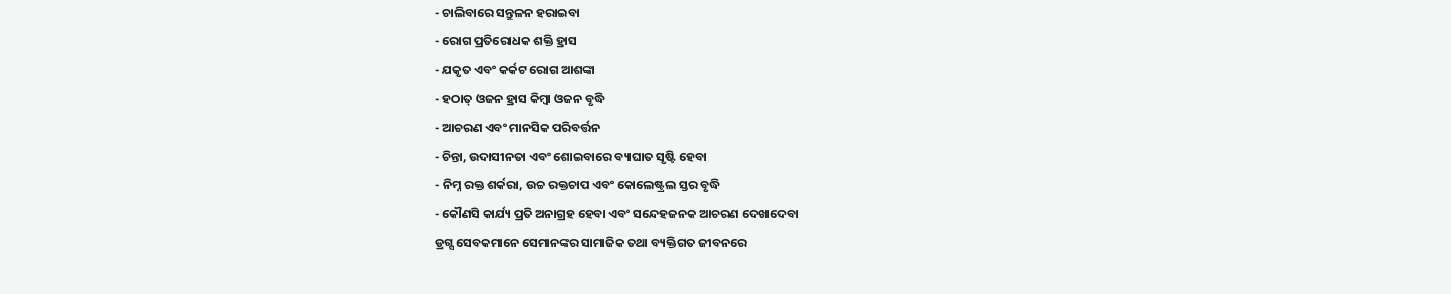- ଚାଲିବାରେ ସନ୍ତୁଳନ ହରାଇବା
- ରୋଗ ପ୍ରତିରୋଧକ ଶକ୍ତି ହ୍ରାସ
- ଯକୃତ ଏବଂ କର୍କଟ ରୋଗ ଆଶଙ୍କା
- ହଠାତ୍ ଓଜନ ହ୍ରାସ କିମ୍ବା ଓଜନ ବୃଦ୍ଧି
- ଆଚରଣ ଏବଂ ମାନସିକ ପରିବର୍ତ୍ତନ
- ଚିନ୍ତା, ଉଦାସୀନତା ଏବଂ ଶୋଇବାରେ ବ୍ୟାଘାତ ସୃଷ୍ଟି ହେବା
- ନିମ୍ନ ରକ୍ତ ଶର୍କରା, ଉଚ୍ଚ ରକ୍ତଚାପ ଏବଂ କୋଲେଷ୍ଟ୍ରଲ ସ୍ତର ବୃଦ୍ଧି
- କୌଣସି କାର୍ଯ୍ୟ ପ୍ରତି ଅନାଗ୍ରହ ହେବା ଏବଂ ସନ୍ଦେହଜନକ ଆଚରଣ ଦେଖାଦେବା
ଡ୍ରଗ୍ସ ସେବକମାନେ ସେମାନଙ୍କର ସାମାଜିକ ତଥା ବ୍ୟକ୍ତିଗତ ଜୀବନରେ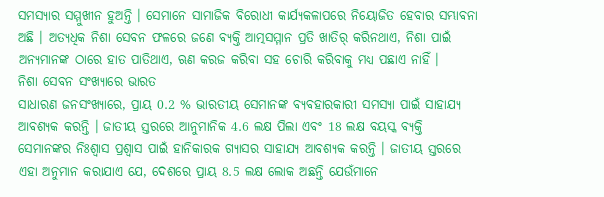ସମସ୍ୟାର ସମ୍ମୁଖୀନ ହୁଅନ୍ତି । ସେମାନେ ସାମାଜିକ ବିରୋଧୀ କାର୍ଯ୍ୟକଳାପରେ ନିୟୋଜିତ ହେବାର ସମ୍ଭାବନା ଅଛି । ଅତ୍ୟଧିକ ନିଶା ସେବନ ଫଳରେ ଜଣେ ବ୍ୟକ୍ତି ଆତ୍ମସମ୍ମାନ ପ୍ରତି ଖାତିର୍ କରିନଥାଏ, ନିଶା ପାଇଁ ଅନ୍ୟମାନଙ୍କ ଠାରେ ହାତ ପାତିଥାଏ, ଋଣ କରଜ କରିବା ସହ ଚୋରି କରିବାକୁ ମଧ୍ୟ ପଛାଏ ନାହିଁ ।
ନିଶା ସେବନ ସଂଖ୍ୟାରେ ଭାରତ
ସାଧାରଣ ଜନସଂଖ୍ୟାରେ, ପ୍ରାୟ 0.2 % ଭାରତୀୟ ସେମାନଙ୍କ ବ୍ୟବହାରକାରୀ ସମସ୍ୟା ପାଇଁ ସାହାଯ୍ୟ ଆବଶ୍ୟକ କରନ୍ତି । ଜାତୀୟ ସ୍ତରରେ ଆନୁମାନିକ 4.6 ଲକ୍ଷ ପିଲା ଏବଂ 18 ଲକ୍ଷ ବୟସ୍କ ବ୍ୟକ୍ତି ସେମାନଙ୍କର ନିଃଶ୍ୱାସ ପ୍ରଶ୍ୱାସ ପାଇଁ ହାନିକାରକ ଗ୍ୟାସର ସାହାଯ୍ୟ ଆବଶ୍ୟକ କରନ୍ତି । ଜାତୀୟ ସ୍ତରରେ ଏହା ଅନୁମାନ କରାଯାଏ ଯେ, ଦେଶରେ ପ୍ରାୟ 8.5 ଲକ୍ଷ ଲୋକ ଅଛନ୍ତି ଯେଉଁମାନେ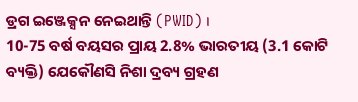ଡ୍ରଗ ଇଞ୍ଜେକ୍ସନ ନେଇଥାନ୍ତି (PWID) ।
10-75 ବର୍ଷ ବୟସର ପ୍ରାୟ 2.8% ଭାରତୀୟ (3.1 କୋଟି ବ୍ୟକ୍ତି) ଯେକୌଣସି ନିଶା ଦ୍ରବ୍ୟ ଗ୍ରହଣ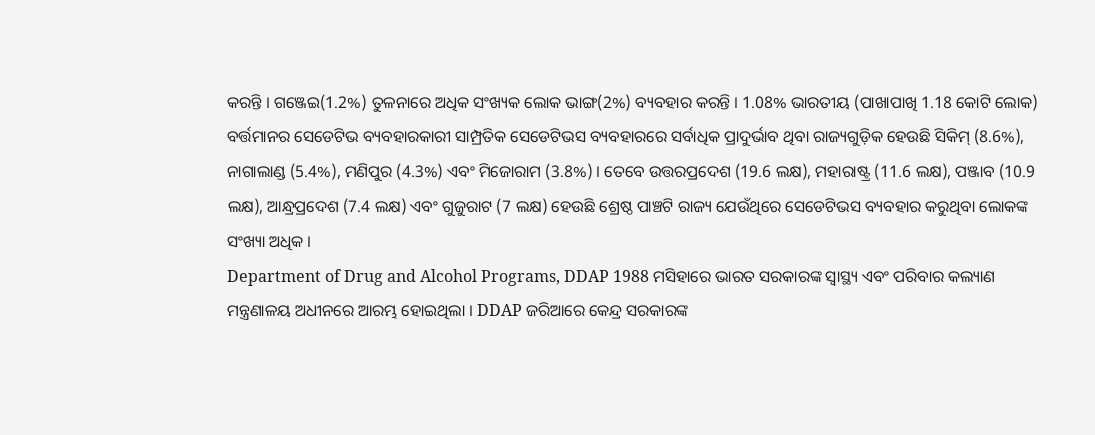କରନ୍ତି । ଗଞ୍ଜେଇ(1.2%) ତୁଳନାରେ ଅଧିକ ସଂଖ୍ୟକ ଲୋକ ଭାଙ୍ଗ(2%) ବ୍ୟବହାର କରନ୍ତି । 1.08% ଭାରତୀୟ (ପାଖାପାଖି 1.18 କୋଟି ଲୋକ) ବର୍ତ୍ତମାନର ସେଡେଟିଭ ବ୍ୟବହାରକାରୀ ସାମ୍ପ୍ରତିକ ସେଡେଟିଭସ ବ୍ୟବହାରରେ ସର୍ବାଧିକ ପ୍ରାଦୁର୍ଭାବ ଥିବା ରାଜ୍ୟଗୁଡ଼ିକ ହେଉଛି ସିକିମ୍ (8.6%), ନାଗାଲାଣ୍ଡ (5.4%), ମଣିପୁର (4.3%) ଏବଂ ମିଜୋରାମ (3.8%) । ତେବେ ଉତ୍ତରପ୍ରଦେଶ (19.6 ଲକ୍ଷ), ମହାରାଷ୍ଟ୍ର (11.6 ଲକ୍ଷ), ପଞ୍ଜାବ (10.9 ଲକ୍ଷ), ଆନ୍ଧ୍ରପ୍ରଦେଶ (7.4 ଲକ୍ଷ) ଏବଂ ଗୁଜୁରାଟ (7 ଲକ୍ଷ) ହେଉଛି ଶ୍ରେଷ୍ଠ ପାଞ୍ଚଟି ରାଜ୍ୟ ଯେଉଁଥିରେ ସେଡେଟିଭସ ବ୍ୟବହାର କରୁଥିବା ଲୋକଙ୍କ ସଂଖ୍ୟା ଅଧିକ ।
Department of Drug and Alcohol Programs, DDAP 1988 ମସିହାରେ ଭାରତ ସରକାରଙ୍କ ସ୍ୱାସ୍ଥ୍ୟ ଏବଂ ପରିବାର କଲ୍ୟାଣ ମନ୍ତ୍ରଣାଳୟ ଅଧୀନରେ ଆରମ୍ଭ ହୋଇଥିଲା । DDAP ଜରିଆରେ କେନ୍ଦ୍ର ସରକାରଙ୍କ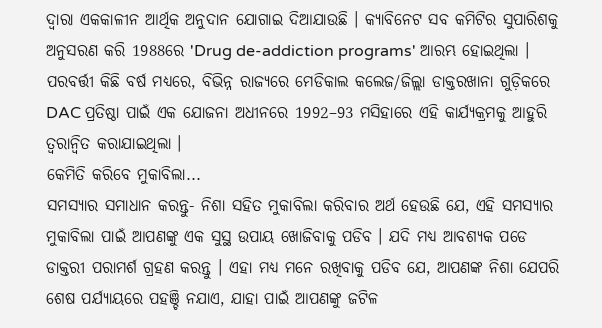ଦ୍ୱାରା ଏକକାଳୀନ ଆର୍ଥିକ ଅନୁଦାନ ଯୋଗାଇ ଦିଆଯାଉଛି । କ୍ୟାବିନେଟ ସବ କମିଟିର ସୁପାରିଶକୁ ଅନୁସରଣ କରି 1988ରେ 'Drug de-addiction programs' ଆରମ୍ଭ ହୋଇଥିଲା । ପରବର୍ତ୍ତୀ କିଛି ବର୍ଷ ମଧ୍ୟରେ, ବିଭିନ୍ନ ରାଜ୍ୟରେ ମେଡିକାଲ କଲେଜ/ଜିଲ୍ଲା ଡାକ୍ତରଖାନା ଗୁଡ଼ିକରେ DAC ପ୍ରତିଷ୍ଠା ପାଇଁ ଏକ ଯୋଜନା ଅଧୀନରେ 1992–93 ମସିହାରେ ଏହି କାର୍ଯ୍ୟକ୍ରମକୁ ଆହୁରି ତ୍ବରାନ୍ବିତ କରାଯାଇଥିଲା ।
କେମିତି କରିବେ ମୁକାବିଲା...
ସମସ୍ୟାର ସମାଧାନ କରନ୍ତୁ- ନିଶା ସହିତ ମୁକାବିଲା କରିବାର ଅର୍ଥ ହେଉଛି ଯେ, ଏହି ସମସ୍ୟାର ମୁକାବିଲା ପାଇଁ ଆପଣଙ୍କୁ ଏକ ସୁସ୍ଥ ଉପାୟ ଖୋଜିବାକୁ ପଡିବ । ଯଦି ମଧ୍ୟ ଆବଶ୍ୟକ ପଡେ ଡାକ୍ତରୀ ପରାମର୍ଶ ଗ୍ରହଣ କରନ୍ତୁ । ଏହା ମଧ୍ୟ ମନେ ରଖିବାକୁ ପଡିବ ଯେ, ଆପଣଙ୍କ ନିଶା ଯେପରି ଶେଷ ପର୍ଯ୍ୟାୟରେ ପହଞ୍ଚି ନଯାଏ, ଯାହା ପାଇଁ ଆପଣଙ୍କୁ ଜଟିଳ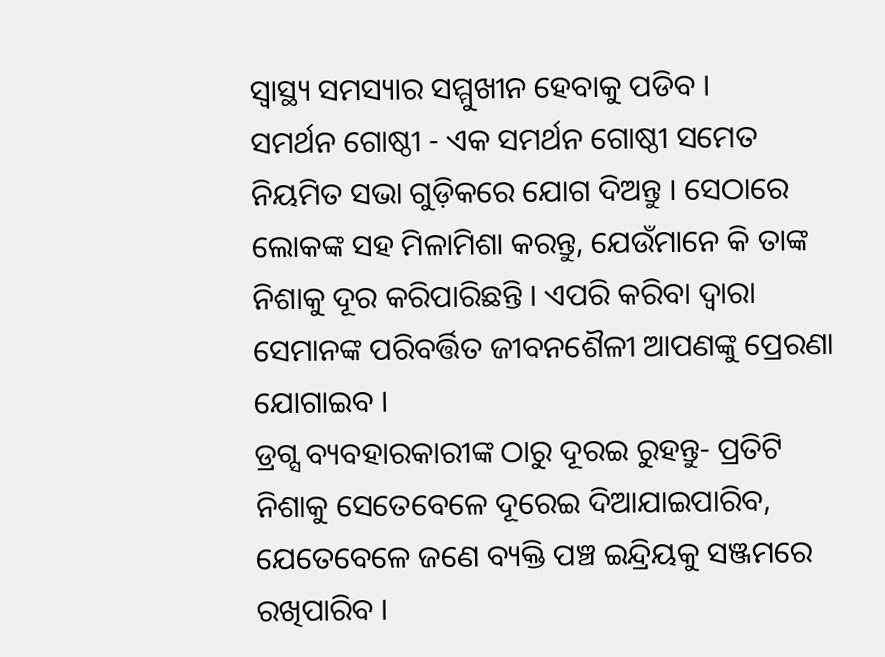ସ୍ବାସ୍ଥ୍ୟ ସମସ୍ୟାର ସମ୍ମୁଖୀନ ହେବାକୁ ପଡିବ ।
ସମର୍ଥନ ଗୋଷ୍ଠୀ - ଏକ ସମର୍ଥନ ଗୋଷ୍ଠୀ ସମେତ ନିୟମିତ ସଭା ଗୁଡ଼ିକରେ ଯୋଗ ଦିଅନ୍ତୁ । ସେଠାରେ ଲୋକଙ୍କ ସହ ମିଳାମିଶା କରନ୍ତୁ, ଯେଉଁମାନେ କି ତାଙ୍କ ନିଶାକୁ ଦୂର କରିପାରିଛନ୍ତି । ଏପରି କରିବା ଦ୍ବାରା ସେମାନଙ୍କ ପରିବର୍ତ୍ତିତ ଜୀବନଶୈଳୀ ଆପଣଙ୍କୁ ପ୍ରେରଣା ଯୋଗାଇବ ।
ଡ୍ରଗ୍ସ ବ୍ୟବହାରକାରୀଙ୍କ ଠାରୁ ଦୂରଇ ରୁହନ୍ତୁ- ପ୍ରତିଟି ନିଶାକୁ ସେତେବେଳେ ଦୂରେଇ ଦିଆଯାଇପାରିବ, ଯେତେବେଳେ ଜଣେ ବ୍ୟକ୍ତି ପଞ୍ଚ ଇନ୍ଦ୍ରିୟକୁ ସଞ୍ଜମରେ ରଖିପାରିବ ।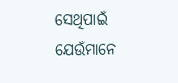ସେଥିପାଇଁ ଯେଉଁମାନେ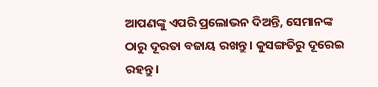ଆପଣଙ୍କୁ ଏପରି ପ୍ରଲୋଭନ ଦିଅନ୍ତି, ସେମାନଙ୍କ ଠାରୁ ଦୂରତା ବଜାୟ ରଖନ୍ତୁ । କୁସଙ୍ଗତିରୁ ଦୂରେଇ ରହନ୍ତୁ ।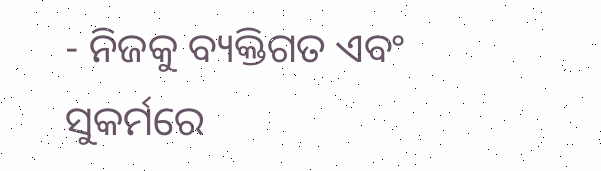- ନିଜକୁ ବ୍ୟକ୍ତିଗତ ଏବଂ ସୁକର୍ମରେ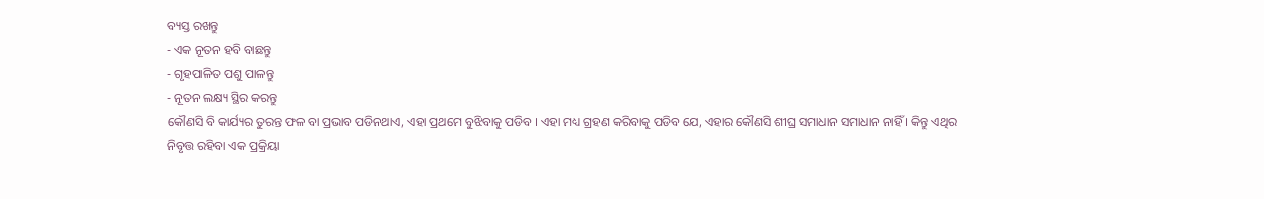ବ୍ୟସ୍ତ ରଖନ୍ତୁ
- ଏକ ନୂତନ ହବି ବାଛନ୍ତୁ
- ଗୃହପାଳିତ ପଶୁ ପାଳନ୍ତୁ
- ନୂତନ ଲକ୍ଷ୍ୟ ସ୍ଥିର କରନ୍ତୁ
କୌଣସି ବି କାର୍ଯ୍ୟର ତୁରନ୍ତ ଫଳ ବା ପ୍ରଭାବ ପଡିନଥାଏ, ଏହା ପ୍ରଥମେ ବୁଝିବାକୁ ପଡିବ । ଏହା ମଧ୍ୟ ଗ୍ରହଣ କରିବାକୁ ପଡିବ ଯେ, ଏହାର କୌଣସି ଶୀଘ୍ର ସମାଧାନ ସମାଧାନ ନାହିଁ । କିନ୍ତୁ ଏଥିର ନିବୃତ୍ତ ରହିବା ଏକ ପ୍ରକ୍ରିୟା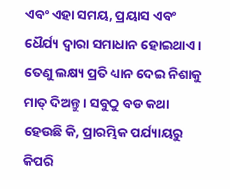ଏବଂ ଏହା ସମୟ, ପ୍ରୟାସ ଏବଂ ଧୈର୍ଯ୍ୟ ଦ୍ବାରା ସମାଧାନ ହୋଇଥାଏ । ତେଣୁ ଲକ୍ଷ୍ୟ ପ୍ରତି ଧ୍ୟାନ ଦେଇ ନିଶାକୁ ମାତ୍ ଦିଅନ୍ତୁ । ସବୁଠୁ ବଡ କଥା ହେଉଛି କି, ପ୍ରାରମ୍ଭିକ ପର୍ଯ୍ୟାୟରୁ କିପରି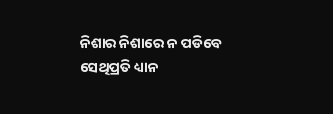ନିଶାର ନିଶାରେ ନ ପଡିବେ ସେଥିପ୍ରତି ଧ୍ୟାନ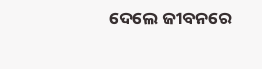ଦେଲେ ଜୀବନରେ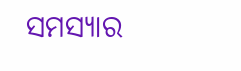ସମସ୍ୟାର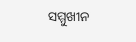ସମ୍ମୁଖୀନ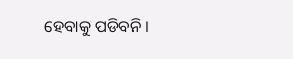ହେବାକୁ ପଡିବନି ।